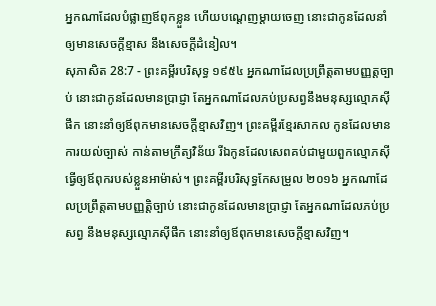អ្នកណាដែលបំផ្លាញឪពុកខ្លួន ហើយបណ្តេញម្តាយចេញ នោះជាកូនដែលនាំឲ្យមានសេចក្ដីខ្មាស នឹងសេចក្ដីដំនៀល។
សុភាសិត 28:7 - ព្រះគម្ពីរបរិសុទ្ធ ១៩៥៤ អ្នកណាដែលប្រព្រឹត្តតាមបញ្ញត្តច្បាប់ នោះជាកូនដែលមានប្រាជ្ញា តែអ្នកណាដែលភប់ប្រសព្វនឹងមនុស្សល្មោភស៊ីផឹក នោះនាំឲ្យឪពុកមានសេចក្ដីខ្មាសវិញ។ ព្រះគម្ពីរខ្មែរសាកល កូនដែលមានការយល់ច្បាស់ កាន់តាមក្រឹត្យវិន័យ រីឯកូនដែលសេពគប់ជាមួយពួកល្មោភស៊ី ធ្វើឲ្យឪពុករបស់ខ្លួនអាម៉ាស់។ ព្រះគម្ពីរបរិសុទ្ធកែសម្រួល ២០១៦ អ្នកណាដែលប្រព្រឹត្តតាមបញ្ញត្តិច្បាប់ នោះជាកូនដែលមានប្រាជ្ញា តែអ្នកណាដែលភប់ប្រសព្វ នឹងមនុស្សល្មោភស៊ីផឹក នោះនាំឲ្យឪពុកមានសេចក្ដីខ្មាសវិញ។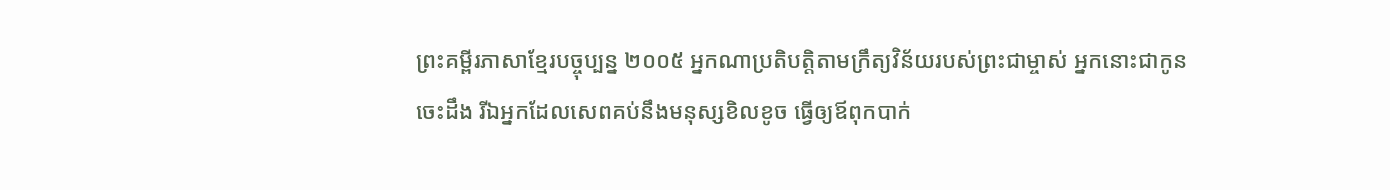ព្រះគម្ពីរភាសាខ្មែរបច្ចុប្បន្ន ២០០៥ អ្នកណាប្រតិបត្តិតាមក្រឹត្យវិន័យរបស់ព្រះជាម្ចាស់ អ្នកនោះជាកូនចេះដឹង រីឯអ្នកដែលសេពគប់នឹងមនុស្សខិលខូច ធ្វើឲ្យឪពុកបាក់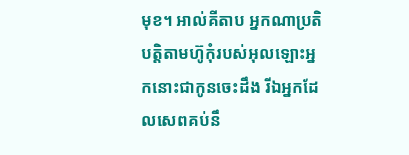មុខ។ អាល់គីតាប អ្នកណាប្រតិបត្តិតាមហ៊ូកុំរបស់អុលឡោះអ្នកនោះជាកូនចេះដឹង រីឯអ្នកដែលសេពគប់នឹ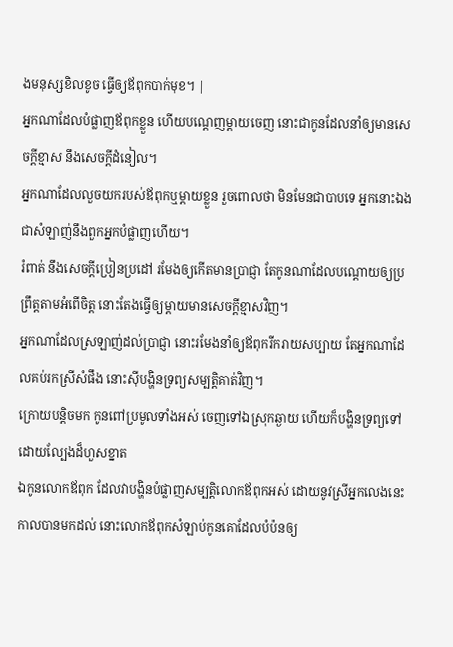ងមនុស្សខិលខូច ធ្វើឲ្យឪពុកបាក់មុខ។ |
អ្នកណាដែលបំផ្លាញឪពុកខ្លួន ហើយបណ្តេញម្តាយចេញ នោះជាកូនដែលនាំឲ្យមានសេចក្ដីខ្មាស នឹងសេចក្ដីដំនៀល។
អ្នកណាដែលលួចយករបស់ឪពុកឬម្តាយខ្លួន រួចពោលថា មិនមែនជាបាបទេ អ្នកនោះឯងជាសំឡាញ់នឹងពួកអ្នកបំផ្លាញហើយ។
រំពាត់ នឹងសេចក្ដីប្រៀនប្រដៅ រមែងឲ្យកើតមានប្រាជ្ញា តែកូនណាដែលបណ្តោយឲ្យប្រព្រឹត្តតាមអំពើចិត្ត នោះតែងធ្វើឲ្យម្តាយមានសេចក្ដីខ្មាសវិញ។
អ្នកណាដែលស្រឡាញ់ដល់ប្រាជ្ញា នោះរមែងនាំឲ្យឪពុករីករាយសប្បាយ តែអ្នកណាដែលគប់រកស្រីសំផឹង នោះស៊ីបង្ហិនទ្រព្យសម្បត្តិគាត់វិញ។
ក្រោយបន្តិចមក កូនពៅប្រមូលទាំងអស់ ចេញទៅឯស្រុកឆ្ងាយ ហើយក៏បង្ហិនទ្រព្យទៅ ដោយល្បែងដ៏ហួសខ្នាត
ឯកូនលោកឪពុក ដែលវាបង្ហិនបំផ្លាញសម្បត្តិលោកឪពុកអស់ ដោយនូវស្រីអ្នកលេងនេះ កាលបានមកដល់ នោះលោកឪពុកសំឡាប់កូនគោដែលបំប៉នឲ្យ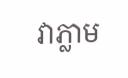វាភ្លាម